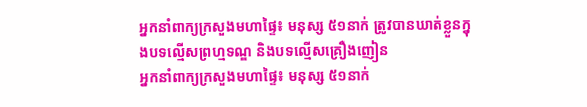អ្នកនាំពាក្យក្រសួងមហាផ្ទៃ៖ មនុស្ស ៥១នាក់ ត្រូវបានឃាត់ខ្លួនក្នុងបទល្មើសព្រហ្មទណ្ឌ និងបទល្មើសគ្រឿងញៀន
អ្នកនាំពាក្យក្រសួងមហាផ្ទៃ៖ មនុស្ស ៥១នាក់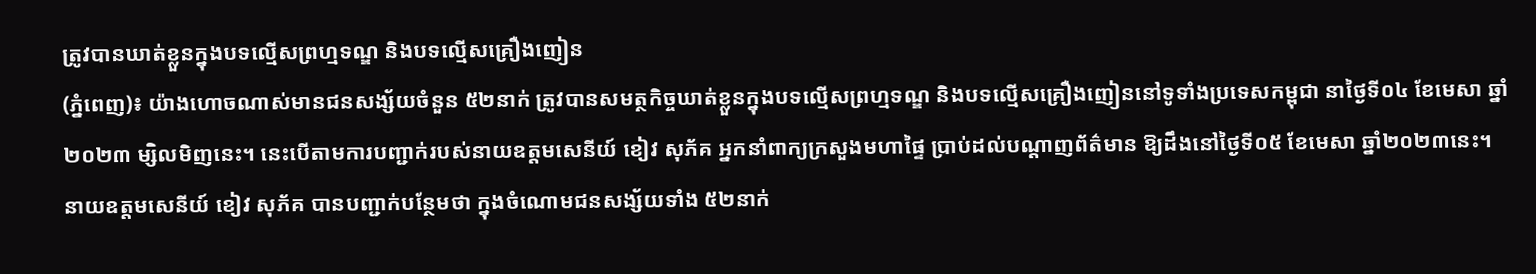ត្រូវបានឃាត់ខ្លួនក្នុងបទល្មើសព្រហ្មទណ្ឌ និងបទល្មើសគ្រឿងញៀន
(ភ្នំពេញ)៖ យ៉ាងហោចណាស់មានជនសង្ស័យចំនួន ៥២នាក់ ត្រូវបានសមត្ថកិច្ចឃាត់ខ្លួនក្នុងបទល្មើសព្រហ្មទណ្ឌ និងបទល្មើសគ្រឿងញៀននៅទូទាំងប្រទេសកម្ពុជា នាថ្ងៃទី០៤ ខែមេសា ឆ្នាំ២០២៣ ម្សិលមិញនេះ។ នេះបើតាមការបញ្ជាក់របស់នាយឧត្តមសេនីយ៍ ខៀវ សុភ័គ អ្នកនាំពាក្យក្រសួងមហាផ្ទៃ ប្រាប់ដល់បណ្តាញព័ត៌មាន ឱ្យដឹងនៅថ្ងៃទី០៥ ខែមេសា ឆ្នាំ២០២៣នេះ។
នាយឧត្តមសេនីយ៍ ខៀវ សុភ័គ បានបញ្ជាក់បន្ថែមថា ក្នុងចំណោមជនសង្ស័យទាំង ៥២នាក់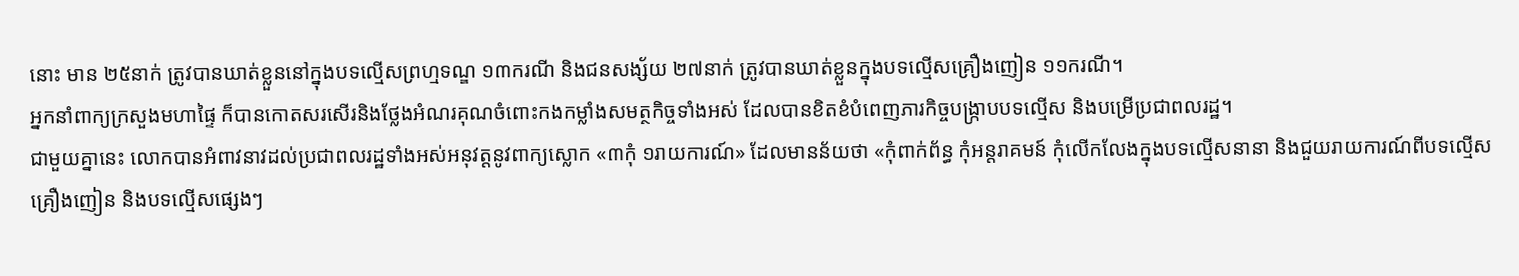នោះ មាន ២៥នាក់ ត្រូវបានឃាត់ខ្លួននៅក្នុងបទល្មើសព្រហ្មទណ្ឌ ១៣ករណី និងជនសង្ស័យ ២៧នាក់ ត្រូវបានឃាត់ខ្លួនក្នុងបទល្មេីសគ្រឿងញៀន ១១ករណី។
អ្នកនាំពាក្យក្រសួងមហាផ្ទៃ ក៏បានកោតសរសើរនិងថ្លែងអំណរគុណចំពោះកងកម្លាំងសមត្ថកិច្ចទាំងអស់ ដែលបានខិតខំបំពេញភារកិច្ចបង្ក្រាបបទល្មើស និងបម្រើប្រជាពលរដ្ឋ។
ជាមួយគ្នានេះ លោកបានអំពាវនាវដល់ប្រជាពលរដ្ឋទាំងអស់អនុវត្តនូវពាក្យស្លោក «៣កុំ ១រាយការណ៍» ដែលមានន័យថា «កុំពាក់ព័ន្ធ កុំអន្តរាគមន៍ កុំលើកលែងក្នុងបទល្មើសនានា និងជួយរាយការណ៍ពីបទល្មើសគ្រឿងញៀន និងបទល្មើសផ្សេងៗ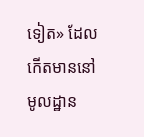ទៀត» ដែលកើតមាននៅមូលដ្ឋាន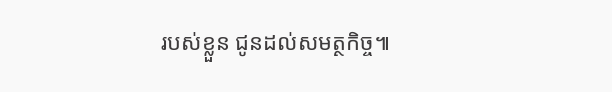របស់ខ្លួន ជូនដល់សមត្ថកិច្ច៕